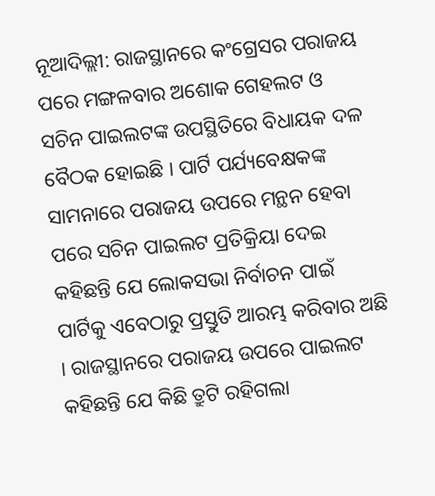ନୂଆଦିଲ୍ଲୀ: ରାଜସ୍ଥାନରେ କଂଗ୍ରେସର ପରାଜୟ ପରେ ମଙ୍ଗଳବାର ଅଶୋକ ଗେହଲଟ ଓ ସଚିନ ପାଇଲଟଙ୍କ ଉପସ୍ଥିତିରେ ବିଧାୟକ ଦଳ ବୈଠକ ହୋଇଛି । ପାର୍ଟି ପର୍ଯ୍ୟବେକ୍ଷକଙ୍କ ସାମନାରେ ପରାଜୟ ଉପରେ ମନ୍ଥନ ହେବା ପରେ ସଚିନ ପାଇଲଟ ପ୍ରତିକ୍ରିୟା ଦେଇ କହିଛନ୍ତି ଯେ ଲୋକସଭା ନିର୍ବାଚନ ପାଇଁ ପାର୍ଟିକୁ ଏବେଠାରୁ ପ୍ରସ୍ତୁତି ଆରମ୍ଭ କରିବାର ଅଛି । ରାଜସ୍ଥାନରେ ପରାଜୟ ଉପରେ ପାଇଲଟ କହିଛନ୍ତି ଯେ କିଛି ତ୍ରୁଟି ରହିଗଲା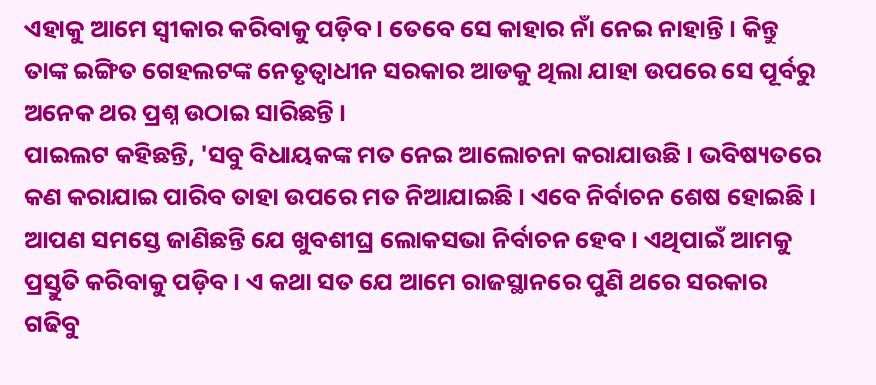ଏହାକୁ ଆମେ ସ୍ୱୀକାର କରିବାକୁ ପଡ଼ିବ । ତେବେ ସେ କାହାର ନାଁ ନେଇ ନାହାନ୍ତି । କିନ୍ତୁ ତାଙ୍କ ଇଙ୍ଗିତ ଗେହଲଟଙ୍କ ନେତୃତ୍ୱାଧୀନ ସରକାର ଆଡକୁ ଥିଲା ଯାହା ଉପରେ ସେ ପୂର୍ବରୁ ଅନେକ ଥର ପ୍ରଶ୍ନ ଉଠାଇ ସାରିଛନ୍ତି ।
ପାଇଲଟ କହିଛନ୍ତି, 'ସବୁ ବିଧାୟକଙ୍କ ମତ ନେଇ ଆଲୋଚନା କରାଯାଉଛି । ଭବିଷ୍ୟତରେ କଣ କରାଯାଇ ପାରିବ ତାହା ଉପରେ ମତ ନିଆଯାଇଛି । ଏବେ ନିର୍ବାଚନ ଶେଷ ହୋଇଛି । ଆପଣ ସମସ୍ତେ ଜାଣିଛନ୍ତି ଯେ ଖୁବଶୀଘ୍ର ଲୋକସଭା ନିର୍ବାଚନ ହେବ । ଏଥିପାଇଁ ଆମକୁ ପ୍ରସ୍ତୁତି କରିବାକୁ ପଡ଼ିବ । ଏ କଥା ସତ ଯେ ଆମେ ରାଜସ୍ଥାନରେ ପୁଣି ଥରେ ସରକାର ଗଢିବୁ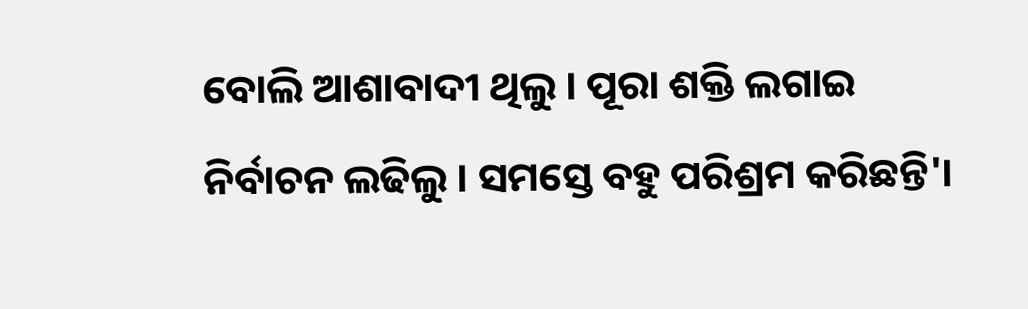ବୋଲି ଆଶାବାଦୀ ଥିଲୁ । ପୂରା ଶକ୍ତି ଲଗାଇ ନିର୍ବାଚନ ଲଢିଲୁ । ସମସ୍ତେ ବହୁ ପରିଶ୍ରମ କରିଛନ୍ତି'।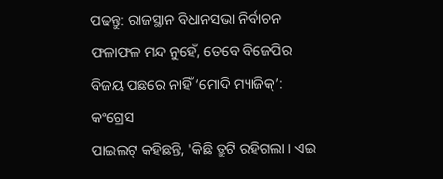ପଢନ୍ତୁ: ରାଜସ୍ଥାନ ବିଧାନସଭା ନିର୍ବାଚନ ଫଳାଫଳ ମନ୍ଦ ନୁହେଁ, ତେବେ ବିଜେପିର ବିଜୟ ପଛରେ ନାହିଁ ‘ମୋଦି ମ୍ୟାଜିକ୍’: କଂଗ୍ରେସ
ପାଇଲଟ୍ କହିଛନ୍ତି, 'କିଛି ତ୍ରୁଟି ରହିଗଲା । ଏଇ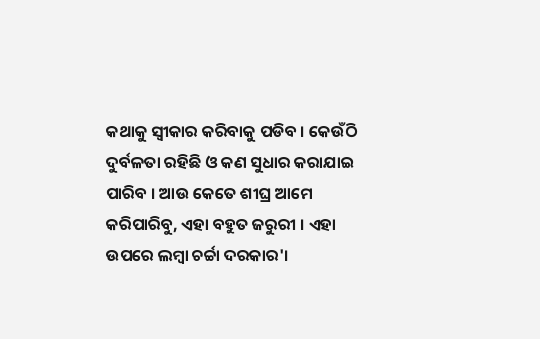କଥାକୁ ସ୍ୱୀକାର କରିବାକୁ ପଡିବ । କେଉଁଠି ଦୁର୍ବଳତା ରହିଛି ଓ କଣ ସୁଧାର କରାଯାଇ ପାରିବ । ଆଉ କେତେ ଶୀଘ୍ର ଆମେ କରିପାରିବୁ, ଏହା ବହୁତ ଜରୁରୀ । ଏହା ଉପରେ ଲମ୍ୱା ଚର୍ଚ୍ଚା ଦରକାର'।